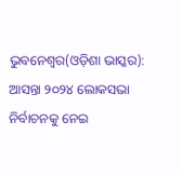ଭୁବନେଶ୍ୱର(ଓଡ଼ିଶା ଭାସ୍କର): ଆସନ୍ତା ୨୦୨୪ ଲୋକସଭା ନିର୍ବାଚନକୁ ନେଇ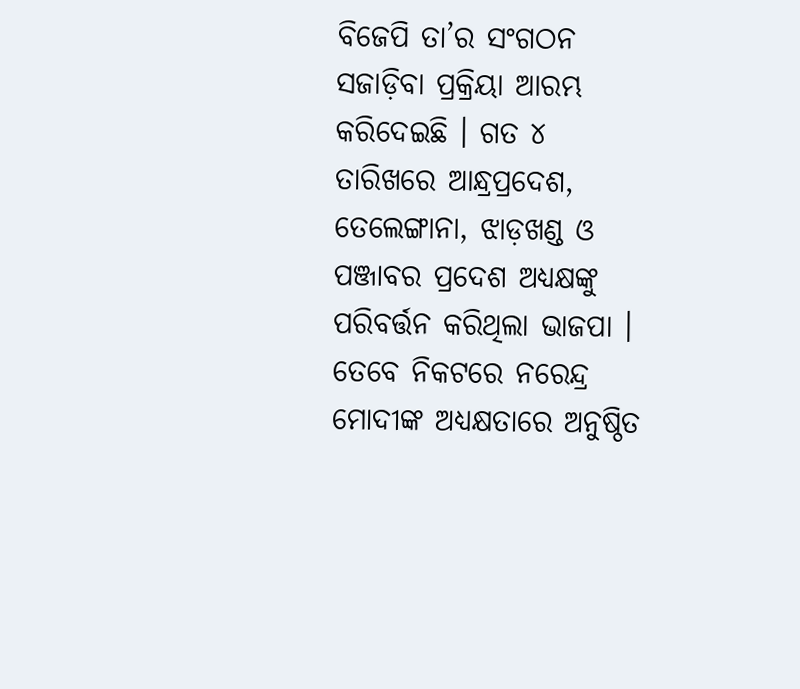ବିଜେପି ତା’ର ସଂଗଠନ ସଜାଡ଼ିବା ପ୍ରକ୍ରିୟା ଆରମ୍ଭ କରିଦେଇଛି । ଗତ ୪ ତାରିଖରେ ଆନ୍ଧ୍ରପ୍ରଦେଶ, ତେଲେଙ୍ଗାନା, ଝାଡ଼ଖଣ୍ଡ ଓ ପଞ୍ଜାବର ପ୍ରଦେଶ ଅଧ୍ୟକ୍ଷଙ୍କୁ ପରିବର୍ତ୍ତନ କରିଥିଲା ଭାଜପା । ତେବେ ନିକଟରେ ନରେନ୍ଦ୍ର ମୋଦୀଙ୍କ ଅଧ୍ୟକ୍ଷତାରେ ଅନୁଷ୍ଠିତ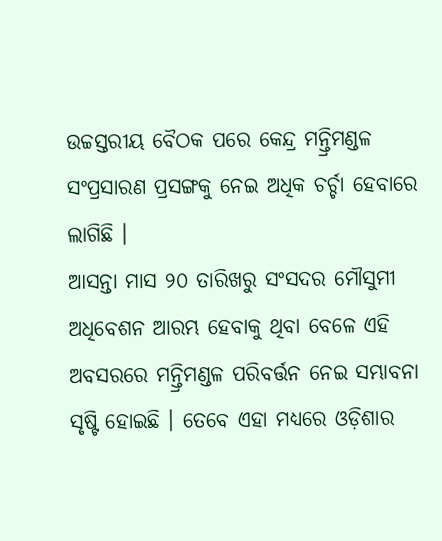ଉଚ୍ଚସ୍ତରୀୟ ବୈଠକ ପରେ କେନ୍ଦ୍ର ମନ୍ତ୍ରିମଣ୍ଡଳ ସଂପ୍ରସାରଣ ପ୍ରସଙ୍ଗକୁ ନେଇ ଅଧିକ ଚର୍ଚ୍ଚା ହେବାରେ ଲାଗିଛି ।
ଆସନ୍ତା ମାସ ୨୦ ତାରିଖରୁ ସଂସଦର ମୌସୁମୀ ଅଧିବେଶନ ଆରମ୍ଭ ହେବାକୁ ଥିବା ବେଳେ ଏହି ଅବସରରେ ମନ୍ତ୍ରିମଣ୍ଡଳ ପରିବର୍ତ୍ତନ ନେଇ ସମ୍ଭାବନା ସୃଷ୍ଟି ହୋଇଛି । ତେବେ ଏହା ମଧ୍ୟରେ ଓଡ଼ିଶାର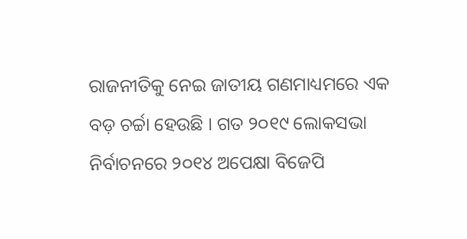ରାଜନୀତିକୁ ନେଇ ଜାତୀୟ ଗଣମାଧ୍ୟମରେ ଏକ ବଡ଼ ଚର୍ଚ୍ଚା ହେଉଛି । ଗତ ୨୦୧୯ ଲୋକସଭା ନିର୍ବାଚନରେ ୨୦୧୪ ଅପେକ୍ଷା ବିଜେପି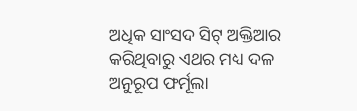ଅଧିକ ସାଂସଦ ସିଟ୍ ଅକ୍ତିଆର କରିଥିବାରୁ ଏଥର ମଧ୍ୟ ଦଳ ଅନୁରୂପ ଫର୍ମୂଲା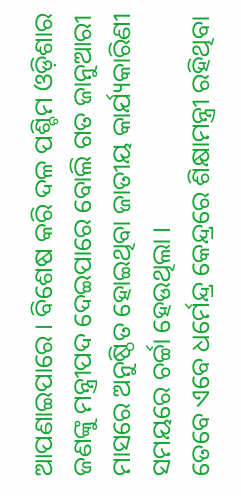ଆପଣାଇପାରେ । ବିଶେଷ କରି ଦଳ ପଶ୍ଚିମ ଓଡ଼ିଶାର ଜଣଙ୍କୁ ମନ୍ତ୍ରୀପଦ ଦେଇପାରେ ବୋଲି ଗତ ଜାନୁଆରୀ ମାସରେ ଅନୁଷ୍ଠିତ ହୋଇଥିବା ଜାତୀୟ କାର୍ଯ୍ୟକାରିଣୀ ସମୟରେ ଚର୍ଚ୍ଚା ହେଉଥିଲା ।
ତେବେ ଏବେ ଧର୍ମେନ୍ଦ୍ର କେନ୍ଦ୍ରରେ ଶିକ୍ଷାମନ୍ତ୍ରୀ ରହିଥିବା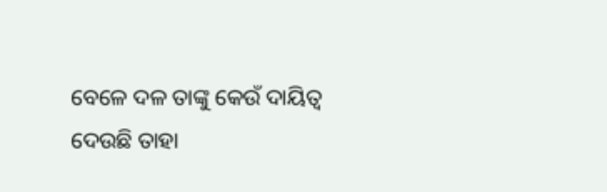ବେଳେ ଦଳ ତାଙ୍କୁ କେଉଁ ଦାୟିତ୍ୱ ଦେଉଛି ତାହା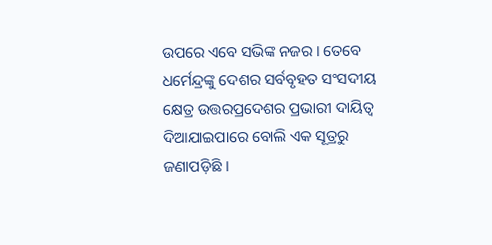ଉପରେ ଏବେ ସଭିଙ୍କ ନଜର । ତେବେ ଧର୍ମେନ୍ଦ୍ରଙ୍କୁ ଦେଶର ସର୍ବବୃହତ ସଂସଦୀୟ କ୍ଷେତ୍ର ଉତ୍ତରପ୍ରଦେଶର ପ୍ରଭାରୀ ଦାୟିତ୍ୱ ଦିଆଯାଇପାରେ ବୋଲି ଏକ ସୂତ୍ରରୁ ଜଣାପଡ଼ିଛି ।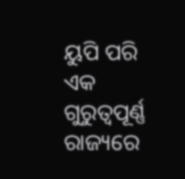ୟୁପି ପରି ଏକ ଗୁରୁତ୍ୱପୂର୍ଣ୍ଣ ରାଜ୍ୟରେ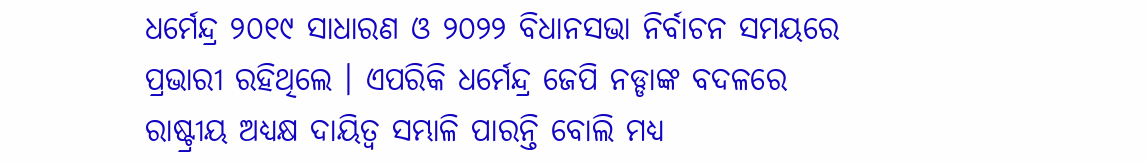ଧର୍ମେନ୍ଦ୍ର ୨୦୧୯ ସାଧାରଣ ଓ ୨୦୨୨ ବିଧାନସଭା ନିର୍ବାଚନ ସମୟରେ ପ୍ରଭାରୀ ରହିଥିଲେ । ଏପରିକି ଧର୍ମେନ୍ଦ୍ର ଜେପି ନଡ୍ଡାଙ୍କ ବଦଳରେ ରାଷ୍ଟ୍ରୀୟ ଅଧ୍ୟକ୍ଷ ଦାୟିତ୍ୱ ସମ୍ଭାଳି ପାରନ୍ତି ବୋଲି ମଧ୍ୟ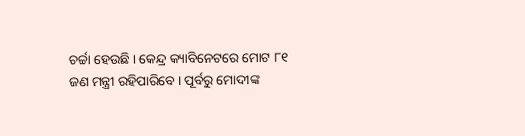ଚର୍ଚ୍ଚା ହେଉଛି । କେନ୍ଦ୍ର କ୍ୟାବିନେଟରେ ମୋଟ ୮୧ ଜଣ ମନ୍ତ୍ରୀ ରହିପାରିବେ । ପୂର୍ବରୁ ମୋଦୀଙ୍କ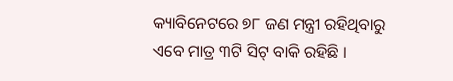କ୍ୟାବିନେଟରେ ୭୮ ଜଣ ମନ୍ତ୍ରୀ ରହିଥିବାରୁ ଏବେ ମାତ୍ର ୩ଟି ସିଟ୍ ବାକି ରହିଛି ।